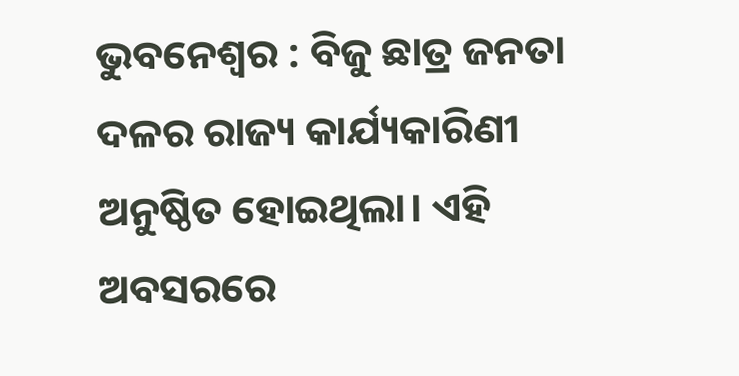ଭୁବନେଶ୍ୱର : ବିଜୁ ଛାତ୍ର ଜନତା ଦଳର ରାଜ୍ୟ କାର୍ଯ୍ୟକାରିଣୀ ଅନୁଷ୍ଠିତ ହୋଇଥିଲା। ଏହି ଅବସରରେ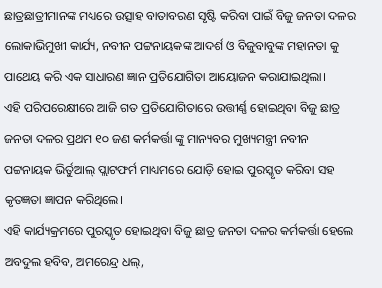ଛାତ୍ରଛାତ୍ରୀମାନଙ୍କ ମଧ୍ୟରେ ଉତ୍ସାହ ବାତାବରଣ ସୃଷ୍ଟି କରିବା ପାଇଁ ବିଜୁ ଜନତା ଦଳର ଲୋକାଭିମୁଖୀ କାର୍ଯ୍ୟ, ନବୀନ ପଟ୍ଟନାୟକଙ୍କ ଆଦର୍ଶ ଓ ବିଜୁବାବୁଙ୍କ ମହାନତା କୁ ପାଥେୟ କରି ଏକ ସାଧାରଣ ଜ୍ଞାନ ପ୍ରତିଯୋଗିତା ଆୟୋଜନ କରାଯାଇଥିଲା।
ଏହି ପରିପରେକ୍ଷୀରେ ଆଜି ଗତ ପ୍ରତିଯୋଗିତାରେ ଉତ୍ତୀର୍ଣ୍ଣ ହୋଇଥିବା ବିଜୁ ଛାତ୍ର ଜନତା ଦଳର ପ୍ରଥମ ୧୦ ଜଣ କର୍ମକର୍ତ୍ତା ଙ୍କୁ ମାନ୍ୟବର ମୁଖ୍ୟମନ୍ତ୍ରୀ ନବୀନ ପଟ୍ଟନାୟକ ଭିର୍ତୁଆଲ୍ ପ୍ଲାଟଫର୍ମ ମାଧ୍ୟମରେ ଯୋଡ଼ି ହୋଇ ପୁରସ୍କୃତ କରିବା ସହ କୃତଜ୍ଞତା ଜ୍ଞାପନ କରିଥିଲେ।
ଏହି କାର୍ଯ୍ୟକ୍ରମରେ ପୁରସ୍କୃତ ହୋଇଥିବା ବିଜୁ ଛାତ୍ର ଜନତା ଦଳର କର୍ମକର୍ତ୍ତା ହେଲେ ଅବଦୁଲ ହବିବ, ଅମରେନ୍ଦ୍ର ଧଲ୍,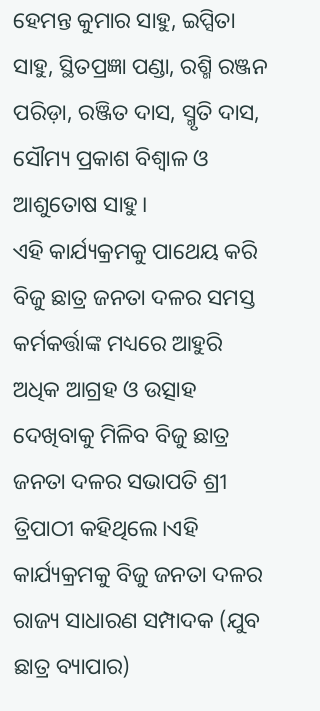ହେମନ୍ତ କୁମାର ସାହୁ, ଇପ୍ସିତା ସାହୁ, ସ୍ଥିତପ୍ରଜ୍ଞା ପଣ୍ଡା, ରଶ୍ମି ରଞ୍ଜନ ପରିଡ଼ା, ରଞ୍ଜିତ ଦାସ, ସ୍ମୃତି ଦାସ, ସୌମ୍ୟ ପ୍ରକାଶ ବିଶ୍ଵାଳ ଓ ଆଶୁତୋଷ ସାହୁ।
ଏହି କାର୍ଯ୍ୟକ୍ରମକୁ ପାଥେୟ କରି ବିଜୁ ଛାତ୍ର ଜନତା ଦଳର ସମସ୍ତ କର୍ମକର୍ତ୍ତାଙ୍କ ମଧ୍ୟରେ ଆହୁରି ଅଧିକ ଆଗ୍ରହ ଓ ଉତ୍ସାହ ଦେଖିବାକୁ ମିଳିବ ବିଜୁ ଛାତ୍ର ଜନତା ଦଳର ସଭାପତି ଶ୍ରୀ ତ୍ରିପାଠୀ କହିଥିଲେ।ଏହି କାର୍ଯ୍ୟକ୍ରମକୁ ବିଜୁ ଜନତା ଦଳର ରାଜ୍ୟ ସାଧାରଣ ସମ୍ପାଦକ (ଯୁବ ଛାତ୍ର ବ୍ୟାପାର)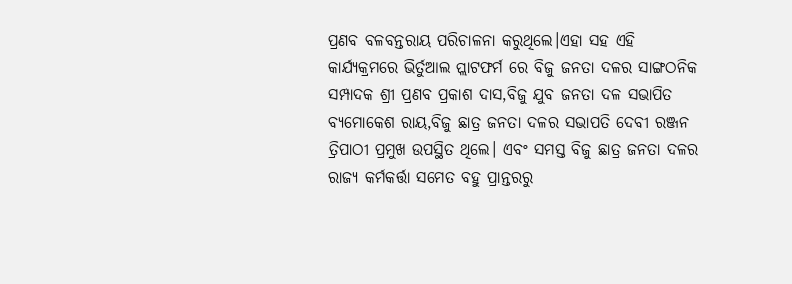ପ୍ରଣବ ବଳବନ୍ତରାୟ ପରିଚାଳନା କରୁଥିଲେ।ଏହା ସହ ଏହି କାର୍ଯ୍ୟକ୍ରମରେ ଭିର୍ତୁଆଲ ପ୍ଲାଟଫର୍ମ ରେ ବିଜୁ ଜନତା ଦଳର ସାଙ୍ଗଠନିକ ସମ୍ପାଦକ ଶ୍ରୀ ପ୍ରଣବ ପ୍ରକାଶ ଦାସ,ବିଜୁ ଯୁବ ଜନତା ଦଳ ସଭାପିତ ବ୍ୟମୋକେଶ ରାୟ,ବିଜୁ ଛାତ୍ର ଜନତା ଦଳର ସଭାପତି ଦେବୀ ରଞ୍ଜନ ତ୍ରିପାଠୀ ପ୍ରମୁଖ ଉପସ୍ଥିତ ଥିଲେ। ଏବଂ ସମସ୍ତ ବିଜୁ ଛାତ୍ର ଜନତା ଦଳର ରାଜ୍ୟ କର୍ମକର୍ତ୍ତା ସମେତ ବହୁ ପ୍ରାନ୍ତରରୁ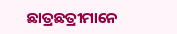ଛାତ୍ରଛତ୍ରୀମାନେ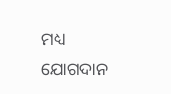ମଧ୍ୟ ଯୋଗଦାନ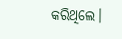କରିଥିଲେ।